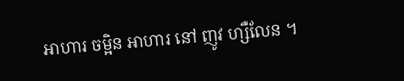អាហារ ចម្អិន អាហារ នៅ ញូវ ហ្សឺលែន ។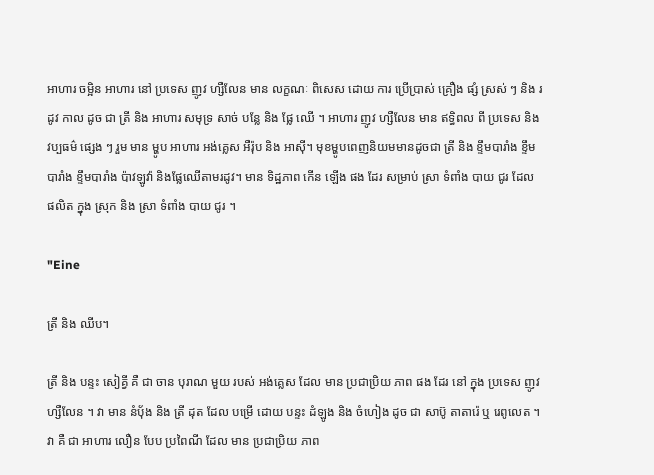អាហារ ចម្អិន អាហារ នៅ ប្រទេស ញូវ ហ្សឺលែន មាន លក្ខណៈ ពិសេស ដោយ ការ ប្រើប្រាស់ គ្រឿង ផ្សំ ស្រស់ ៗ និង រដូវ កាល ដូច ជា ត្រី និង អាហារ សមុទ្រ សាច់ បន្លែ និង ផ្លែ ឈើ ។ អាហារ ញូវ ហ្សឺលែន មាន ឥទ្ធិពល ពី ប្រទេស និង វប្បធម៌ ផ្សេង ៗ រួម មាន ម្ហូប អាហារ អង់គ្លេស អឺរ៉ុប និង អាស៊ី។ មុខម្ហូបពេញនិយមមានដូចជា ត្រី និង ខ្ទឹមបារាំង ខ្ទឹមបារាំង ខ្ទឹមបារាំង ប៉ាវឡូវ៉ា និងផ្លែឈើតាមរដូវ។ មាន ទិដ្ឋភាព កើន ឡើង ផង ដែរ សម្រាប់ ស្រា ទំពាំង បាយ ជូរ ដែល ផលិត ក្នុង ស្រុក និង ស្រា ទំពាំង បាយ ជូរ ។

"Eine

ត្រី និង ឈីប។

ត្រី និង បន្ទះ សៀគ្វី គឺ ជា ចាន បុរាណ មួយ របស់ អង់គ្លេស ដែល មាន ប្រជាប្រិយ ភាព ផង ដែរ នៅ ក្នុង ប្រទេស ញូវ ហ្សឺលែន ។ វា មាន នំប៉័ង និង ត្រី ដុត ដែល បម្រើ ដោយ បន្ទះ ដំឡូង និង ចំហៀង ដូច ជា សាប៊ូ តាតារ៉េ ឬ រេពូលេត ។ វា គឺ ជា អាហារ លឿន បែប ប្រពៃណី ដែល មាន ប្រជាប្រិយ ភាព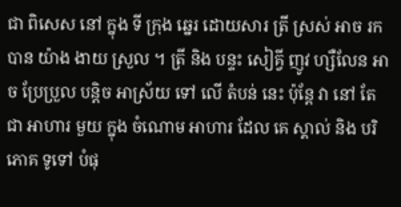ជា ពិសេស នៅ ក្នុង ទី ក្រុង ឆ្នេរ ដោយសារ ត្រី ស្រស់ អាច រក បាន យ៉ាង ងាយ ស្រួល ។ ត្រី និង បន្ទះ សៀគ្វី ញូវ ហ្សឺលែន អាច ប្រែប្រួល បន្តិច អាស្រ័យ ទៅ លើ តំបន់ នេះ ប៉ុន្តែ វា នៅ តែ ជា អាហារ មួយ ក្នុង ចំណោម អាហារ ដែល គេ ស្គាល់ និង បរិភោគ ទូទៅ បំផុ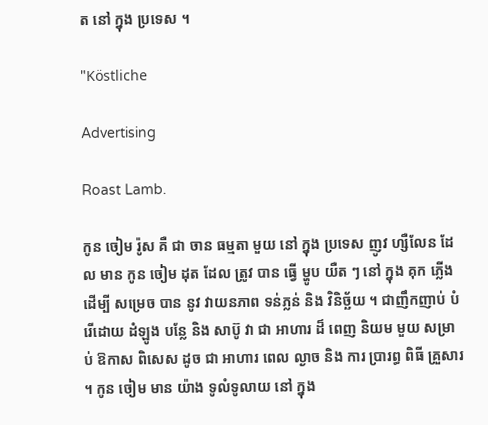ត នៅ ក្នុង ប្រទេស ។

"Köstliche

Advertising

Roast Lamb.

កូន ចៀម រ៉ូស គឺ ជា ចាន ធម្មតា មួយ នៅ ក្នុង ប្រទេស ញូវ ហ្សឺលែន ដែល មាន កូន ចៀម ដុត ដែល ត្រូវ បាន ធ្វើ ម្ហូប យឺត ៗ នៅ ក្នុង គុក ភ្លើង ដើម្បី សម្រេច បាន នូវ វាយនភាព ទន់ភ្លន់ និង វិនិច្ឆ័យ ។ ជាញឹកញាប់ បំរើដោយ ដំឡូង បន្លែ និង សាប៊ូ វា ជា អាហារ ដ៏ ពេញ និយម មួយ សម្រាប់ ឱកាស ពិសេស ដូច ជា អាហារ ពេល ល្ងាច និង ការ ប្រារព្ធ ពិធី គ្រួសារ ។ កូន ចៀម មាន យ៉ាង ទូលំទូលាយ នៅ ក្នុង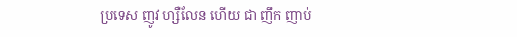ប្រទេស ញូវ ហ្សឺលែន ហើយ ជា ញឹក ញាប់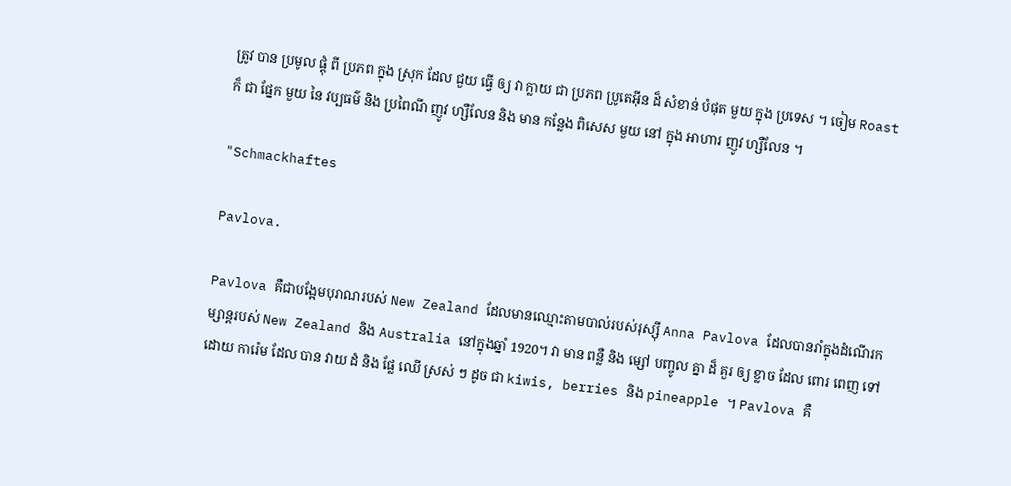ត្រូវ បាន ប្រមូល ផ្តុំ ពី ប្រភព ក្នុង ស្រុក ដែល ជួយ ធ្វើ ឲ្យ វា ក្លាយ ជា ប្រភព ប្រូតេអ៊ីន ដ៏ សំខាន់ បំផុត មួយ ក្នុង ប្រទេស ។ ចៀម Roast ក៏ ជា ផ្នែក មួយ នៃ វប្បធម៌ និង ប្រពៃណី ញូវ ហ្សឺលែន និង មាន កន្លែង ពិសេស មួយ នៅ ក្នុង អាហារ ញូវ ហ្សឺលែន ។

"Schmackhaftes

Pavlova.

Pavlova គឺជាបង្អែមបុរាណរបស់ New Zealand ដែលមានឈ្មោះតាមបាល់របស់រុស្ស៊ី Anna Pavlova ដែលបានរាំក្នុងដំណើរកម្សាន្តរបស់ New Zealand និង Australia នៅក្នុងឆ្នាំ 1920។ វា មាន ពន្លឺ និង ម្សៅ បញ្ចូល គ្នា ដ៏ គួរ ឲ្យ ខ្លាច ដែល ពោរ ពេញ ទៅ ដោយ ការ៉េម ដែល បាន វាយ ដំ និង ផ្លែ ឈើ ស្រស់ ៗ ដូច ជា kiwis, berries និង pineapple ។ Pavlova គឺ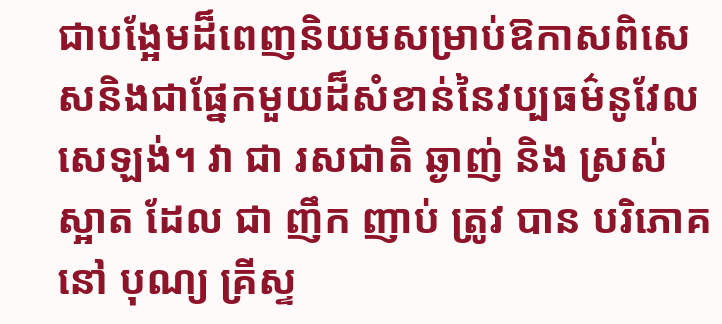ជាបង្អែមដ៏ពេញនិយមសម្រាប់ឱកាសពិសេសនិងជាផ្នែកមួយដ៏សំខាន់នៃវប្បធម៌នូវែលសេឡង់។ វា ជា រសជាតិ ឆ្ងាញ់ និង ស្រស់ ស្អាត ដែល ជា ញឹក ញាប់ ត្រូវ បាន បរិភោគ នៅ បុណ្យ គ្រីស្ទ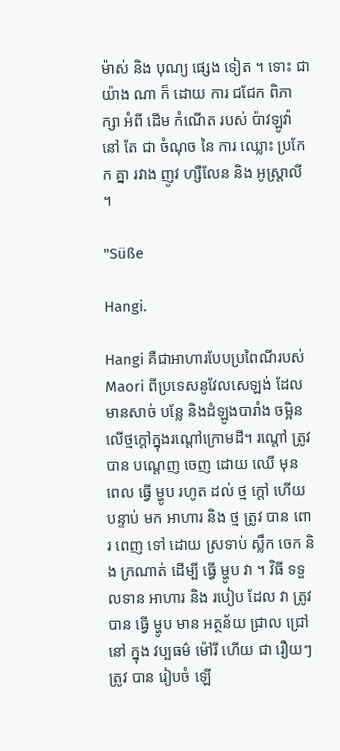ម៉ាស់ និង បុណ្យ ផ្សេង ទៀត ។ ទោះ ជា យ៉ាង ណា ក៏ ដោយ ការ ជជែក ពិភាក្សា អំពី ដើម កំណើត របស់ ប៉ាវឡូវ៉ា នៅ តែ ជា ចំណុច នៃ ការ ឈ្លោះ ប្រកែក គ្នា រវាង ញូវ ហ្សឺលែន និង អូស្ត្រាលី ។

"Süße

Hangi.

Hangi គឺជាអាហារបែបប្រពៃណីរបស់ Maori ពីប្រទេសនូវែលសេឡង់ ដែលមានសាច់ បន្លែ និងដំឡូងបារាំង ចម្អិនលើថ្មក្តៅក្នុងរណ្តៅក្រោមដី។ រណ្តៅ ត្រូវ បាន បណ្តេញ ចេញ ដោយ ឈើ មុន ពេល ធ្វើ ម្ហូប រហូត ដល់ ថ្ម ក្តៅ ហើយ បន្ទាប់ មក អាហារ និង ថ្ម ត្រូវ បាន ពោរ ពេញ ទៅ ដោយ ស្រទាប់ ស្លឹក ចេក និង ក្រណាត់ ដើម្បី ធ្វើ ម្ហូប វា ។ វិធី ទទួលទាន អាហារ និង របៀប ដែល វា ត្រូវ បាន ធ្វើ ម្ហូប មាន អត្ថន័យ ជ្រាល ជ្រៅ នៅ ក្នុង វប្បធម៌ ម៉ៅរី ហើយ ជា រឿយៗ ត្រូវ បាន រៀបចំ ឡើ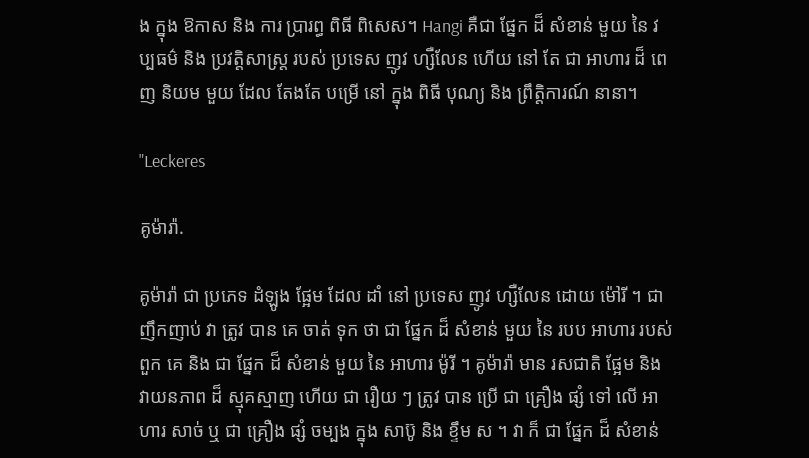ង ក្នុង ឱកាស និង ការ ប្រារព្ធ ពិធី ពិសេស។ Hangi គឺជា ផ្នែក ដ៏ សំខាន់ មួយ នៃ វប្បធម៌ និង ប្រវត្តិសាស្ត្រ របស់ ប្រទេស ញូវ ហ្សឺលែន ហើយ នៅ តែ ជា អាហារ ដ៏ ពេញ និយម មួយ ដែល តែងតែ បម្រើ នៅ ក្នុង ពិធី បុណ្យ និង ព្រឹត្តិការណ៍ នានា។

"Leckeres

គូម៉ារ៉ា.

គូម៉ារ៉ា ជា ប្រភេទ ដំឡូង ផ្អែម ដែល ដាំ នៅ ប្រទេស ញូវ ហ្សឺលែន ដោយ ម៉ៅរី ។ ជាញឹកញាប់ វា ត្រូវ បាន គេ ចាត់ ទុក ថា ជា ផ្នែក ដ៏ សំខាន់ មួយ នៃ របប អាហារ របស់ ពួក គេ និង ជា ផ្នែក ដ៏ សំខាន់ មួយ នៃ អាហារ ម៉ូរី ។ គូម៉ារ៉ា មាន រសជាតិ ផ្អែម និង វាយនភាព ដ៏ ស្មុគស្មាញ ហើយ ជា រឿយ ៗ ត្រូវ បាន ប្រើ ជា គ្រឿង ផ្សំ ទៅ លើ អាហារ សាច់ ឬ ជា គ្រឿង ផ្សំ ចម្បង ក្នុង សាប៊ូ និង ខ្ទឹម ស ។ វា ក៏ ជា ផ្នែក ដ៏ សំខាន់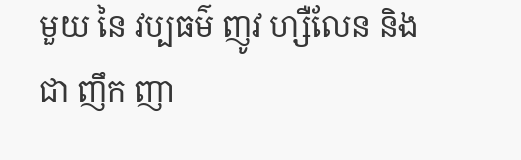មួយ នៃ វប្បធម៌ ញូវ ហ្សឺលែន និង ជា ញឹក ញា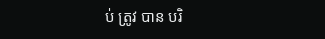ប់ ត្រូវ បាន បរិ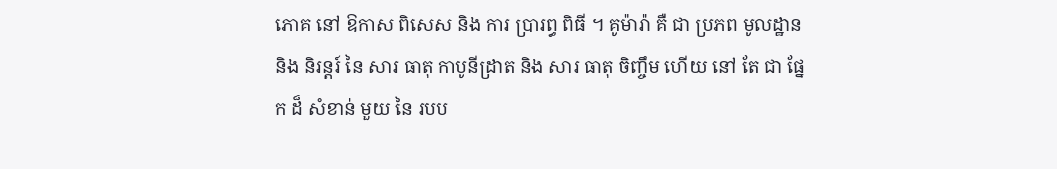ភោគ នៅ ឱកាស ពិសេស និង ការ ប្រារព្ធ ពិធី ។ គូម៉ារ៉ា គឺ ជា ប្រភព មូលដ្ឋាន និង និរន្តរ៍ នៃ សារ ធាតុ កាបូនីដ្រាត និង សារ ធាតុ ចិញ្ចឹម ហើយ នៅ តែ ជា ផ្នែក ដ៏ សំខាន់ មួយ នៃ របប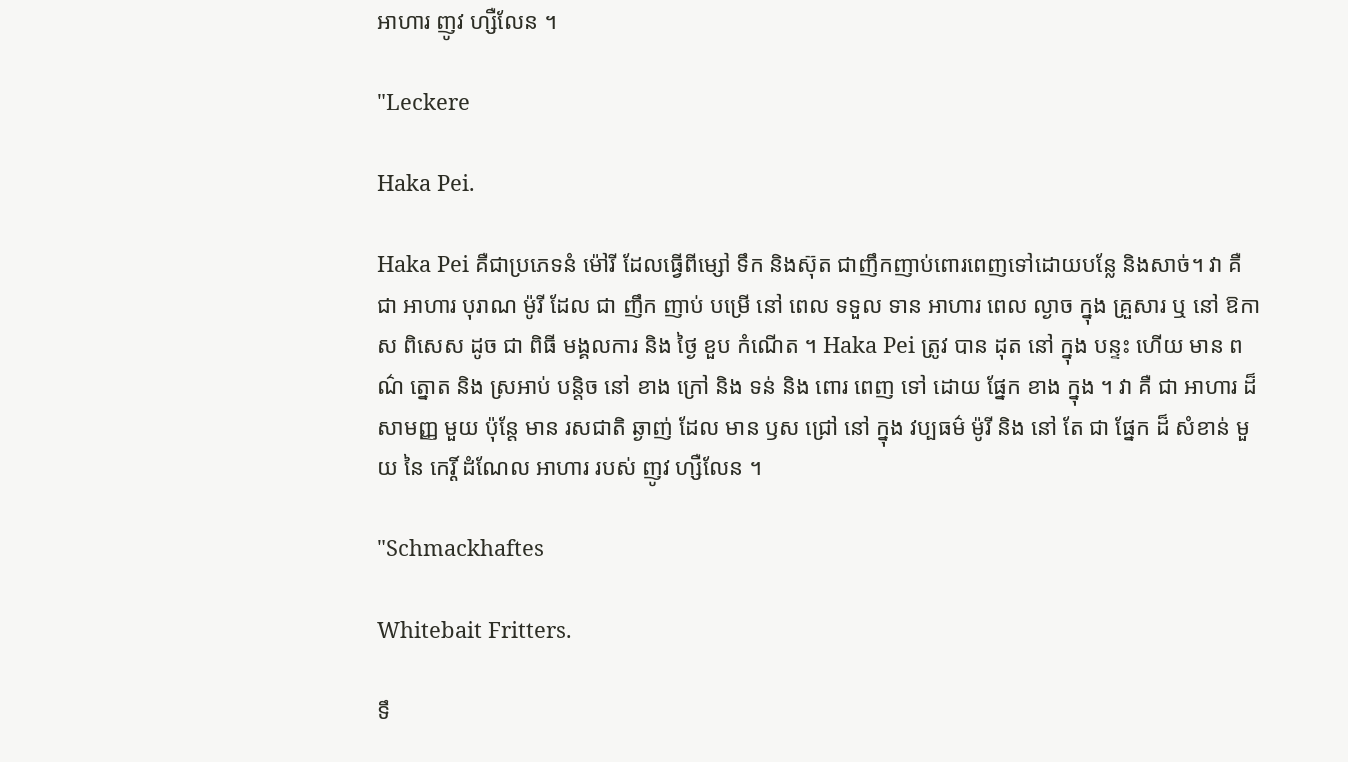អាហារ ញូវ ហ្សឺលែន ។

"Leckere

Haka Pei.

Haka Pei គឺជាប្រភេទនំ ម៉ៅរី ដែលធ្វើពីម្សៅ ទឹក និងស៊ុត ជាញឹកញាប់ពោរពេញទៅដោយបន្លែ និងសាច់។ វា គឺ ជា អាហារ បុរាណ ម៉ូរី ដែល ជា ញឹក ញាប់ បម្រើ នៅ ពេល ទទួល ទាន អាហារ ពេល ល្ងាច ក្នុង គ្រួសារ ឬ នៅ ឱកាស ពិសេស ដូច ជា ពិធី មង្គលការ និង ថ្ងៃ ខួប កំណើត ។ Haka Pei ត្រូវ បាន ដុត នៅ ក្នុង បន្ទះ ហើយ មាន ពណ៌ ត្នោត និង ស្រអាប់ បន្តិច នៅ ខាង ក្រៅ និង ទន់ និង ពោរ ពេញ ទៅ ដោយ ផ្នែក ខាង ក្នុង ។ វា គឺ ជា អាហារ ដ៏ សាមញ្ញ មួយ ប៉ុន្តែ មាន រសជាតិ ឆ្ងាញ់ ដែល មាន ឫស ជ្រៅ នៅ ក្នុង វប្បធម៌ ម៉ូរី និង នៅ តែ ជា ផ្នែក ដ៏ សំខាន់ មួយ នៃ កេរ្តិ៍ ដំណែល អាហារ របស់ ញូវ ហ្សឺលែន ។

"Schmackhaftes

Whitebait Fritters.

ទឹ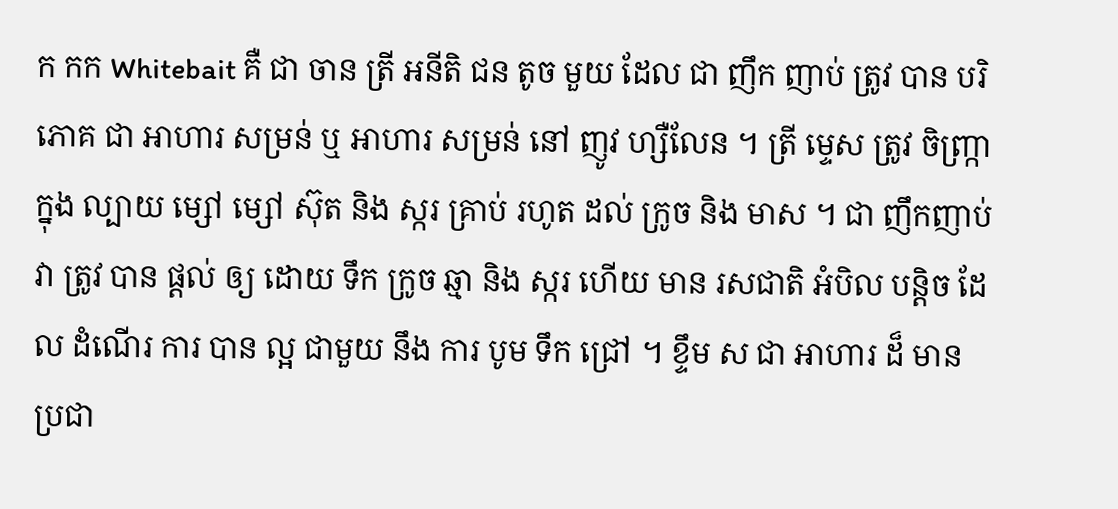ក កក Whitebait គឺ ជា ចាន ត្រី អនីតិ ជន តូច មួយ ដែល ជា ញឹក ញាប់ ត្រូវ បាន បរិភោគ ជា អាហារ សម្រន់ ឬ អាហារ សម្រន់ នៅ ញូវ ហ្សឺលែន ។ ត្រី ម្ទេស ត្រូវ ចិញ្រ្កា ក្នុង ល្បាយ ម្សៅ ម្សៅ ស៊ុត និង ស្ករ គ្រាប់ រហូត ដល់ ក្រូច និង មាស ។ ជា ញឹកញាប់ វា ត្រូវ បាន ផ្តល់ ឲ្យ ដោយ ទឹក ក្រូច ឆ្មា និង ស្ករ ហើយ មាន រសជាតិ អំបិល បន្តិច ដែល ដំណើរ ការ បាន ល្អ ជាមួយ នឹង ការ បូម ទឹក ជ្រៅ ។ ខ្ទឹម ស ជា អាហារ ដ៏ មាន ប្រជា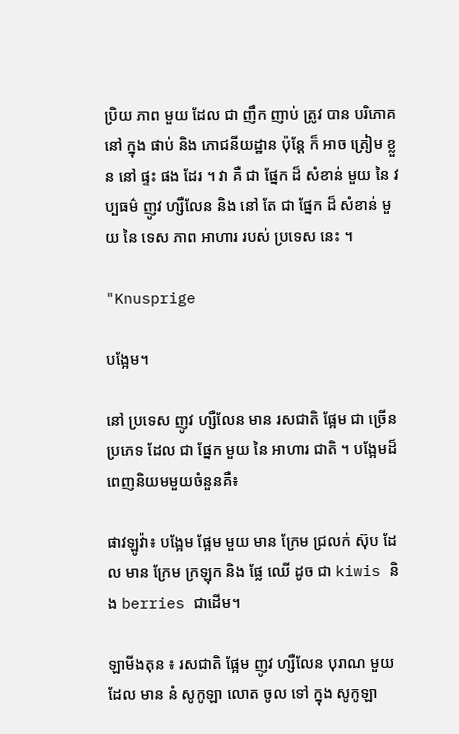ប្រិយ ភាព មួយ ដែល ជា ញឹក ញាប់ ត្រូវ បាន បរិភោគ នៅ ក្នុង ផាប់ និង ភោជនីយដ្ឋាន ប៉ុន្តែ ក៏ អាច ត្រៀម ខ្លួន នៅ ផ្ទះ ផង ដែរ ។ វា គឺ ជា ផ្នែក ដ៏ សំខាន់ មួយ នៃ វប្បធម៌ ញូវ ហ្សឺលែន និង នៅ តែ ជា ផ្នែក ដ៏ សំខាន់ មួយ នៃ ទេស ភាព អាហារ របស់ ប្រទេស នេះ ។

"Knusprige

បង្អែម។

នៅ ប្រទេស ញូវ ហ្សឺលែន មាន រសជាតិ ផ្អែម ជា ច្រើន ប្រភេទ ដែល ជា ផ្នែក មួយ នៃ អាហារ ជាតិ ។ បង្អែមដ៏ពេញនិយមមួយចំនួនគឺ៖

ផាវឡូវ៉ា៖ បង្អែម ផ្អែម មួយ មាន ក្រែម ជ្រលក់ ស៊ុប ដែល មាន ក្រែម ក្រឡុក និង ផ្លែ ឈើ ដូច ជា kiwis និង berries ជាដើម។

ឡាមីងតុន ៖ រសជាតិ ផ្អែម ញូវ ហ្សឺលែន បុរាណ មួយ ដែល មាន នំ សូកូឡា លោត ចូល ទៅ ក្នុង សូកូឡា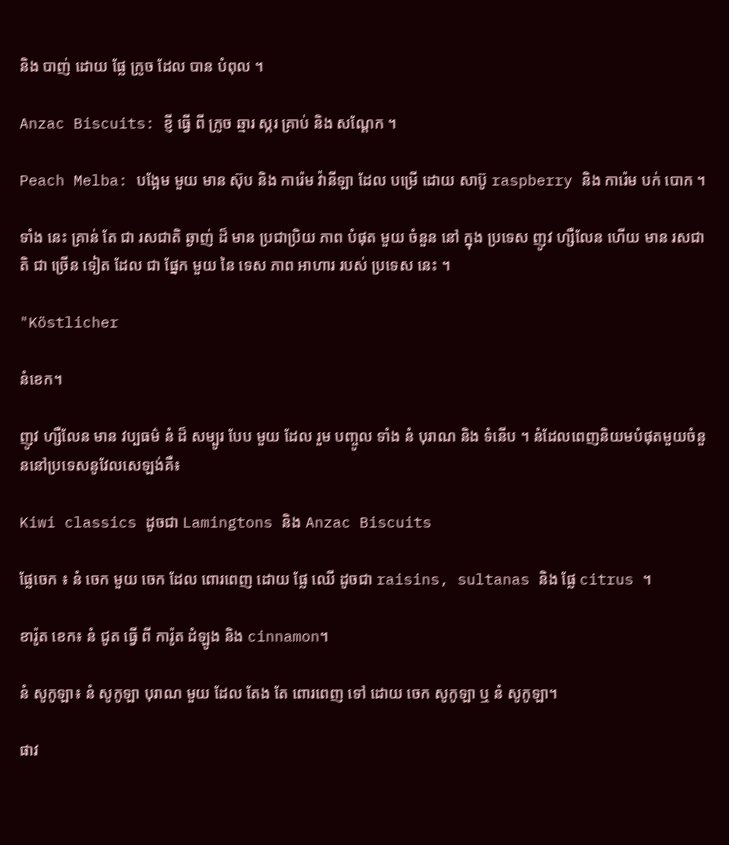និង បាញ់ ដោយ ផ្លែ ក្រូច ដែល បាន បំពុល ។

Anzac Biscuits: ខ្ញី ធ្វើ ពី ក្រូច ឆ្មារ ស្ករ គ្រាប់ និង សណ្តែក ។

Peach Melba: បង្អែម មួយ មាន ស៊ុប និង ការ៉េម វ៉ានីឡា ដែល បម្រើ ដោយ សាប៊ូ raspberry និង ការ៉េម បក់ បោក ។

ទាំង នេះ គ្រាន់ តែ ជា រសជាតិ ឆ្ងាញ់ ដ៏ មាន ប្រជាប្រិយ ភាព បំផុត មួយ ចំនួន នៅ ក្នុង ប្រទេស ញូវ ហ្សឺលែន ហើយ មាន រសជាតិ ជា ច្រើន ទៀត ដែល ជា ផ្នែក មួយ នៃ ទេស ភាព អាហារ របស់ ប្រទេស នេះ ។

"Köstlicher

នំខេក។

ញូវ ហ្សឺលែន មាន វប្បធម៌ នំ ដ៏ សម្បូរ បែប មួយ ដែល រួម បញ្ចូល ទាំង នំ បុរាណ និង ទំនើប ។ នំដែលពេញនិយមបំផុតមួយចំនួននៅប្រទេសនូវែលសេឡង់គឺ៖

Kiwi classics ដូចជា Lamingtons និង Anzac Biscuits

ផ្លែចេក ៖ នំ ចេក មួយ ចេក ដែល ពោរពេញ ដោយ ផ្លែ ឈើ ដូចជា raisins, sultanas និង ផ្លែ citrus ។

ខារ៉ូត ខេក៖ នំ ជូត ធ្វើ ពី ការ៉ូត ដំឡូង និង cinnamon។

នំ សូកូឡា៖ នំ សូកូឡា បុរាណ មួយ ដែល តែង តែ ពោរពេញ ទៅ ដោយ ចេក សូកូឡា ឬ នំ សូកូឡា។

ផាវ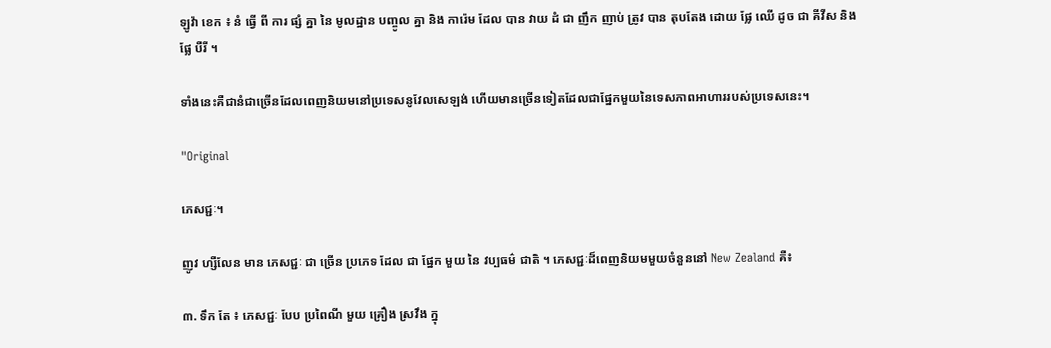ឡូវ៉ា ខេក ៖ នំ ធ្វើ ពី ការ ផ្សំ គ្នា នៃ មូលដ្ឋាន បញ្ចូល គ្នា និង ការ៉េម ដែល បាន វាយ ដំ ជា ញឹក ញាប់ ត្រូវ បាន តុបតែង ដោយ ផ្លែ ឈើ ដូច ជា គីវីស និង ផ្លែ បឺរី ។

ទាំងនេះគឺជានំជាច្រើនដែលពេញនិយមនៅប្រទេសនូវែលសេឡង់ ហើយមានច្រើនទៀតដែលជាផ្នែកមួយនៃទេសភាពអាហាររបស់ប្រទេសនេះ។

"Original

ភេសជ្ជៈ។

ញូវ ហ្សឺលែន មាន ភេសជ្ជៈ ជា ច្រើន ប្រភេទ ដែល ជា ផ្នែក មួយ នៃ វប្បធម៌ ជាតិ ។ ភេសជ្ជៈដ៏ពេញនិយមមួយចំនួននៅ New Zealand គឺ៖

៣. ទឹក តែ ៖ ភេសជ្ជៈ បែប ប្រពៃណី មួយ គ្រឿង ស្រវឹង ក្នុ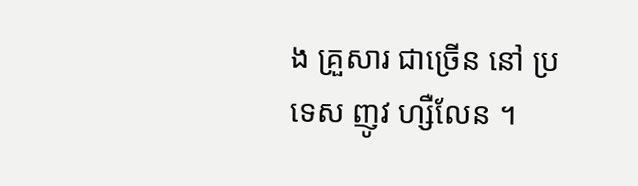ង គ្រួសារ ជាច្រើន នៅ ប្រទេស ញូវ ហ្សឺលែន ។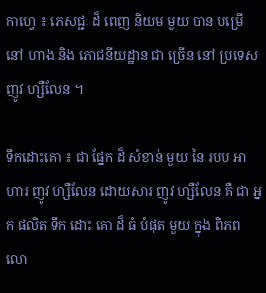កាហ្វេ ៖ ភេសជ្ជៈ ដ៏ ពេញ និយម មួយ បាន បម្រើ នៅ ហាង និង ភោជនីយដ្ឋាន ជា ច្រើន នៅ ប្រទេស ញូវ ហ្សឺលែន ។

ទឹកដោះគោ ៖ ជា ផ្នែក ដ៏ សំខាន់ មួយ នៃ របប អាហារ ញូវ ហ្សឺលែន ដោយសារ ញូវ ហ្សឺលែន គឺ ជា អ្នក ផលិត ទឹក ដោះ គោ ដ៏ ធំ បំផុត មួយ ក្នុង ពិភព លោ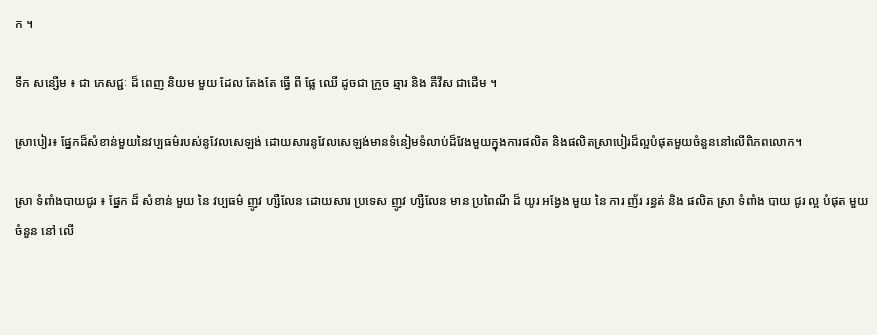ក ។

ទឹក សន្សើម ៖ ជា ភេសជ្ជៈ ដ៏ ពេញ និយម មួយ ដែល តែងតែ ធ្វើ ពី ផ្លែ ឈើ ដូចជា ក្រូច ឆ្មារ និង គីវីស ជាដើម ។

ស្រាបៀរ៖ ផ្នែកដ៏សំខាន់មួយនៃវប្បធម៌របស់នូវែលសេឡង់ ដោយសារនូវែលសេឡង់មានទំនៀមទំលាប់ដ៏វែងមួយក្នុងការផលិត និងផលិតស្រាបៀរដ៏ល្អបំផុតមួយចំនួននៅលើពិភពលោក។

ស្រា ទំពាំងបាយជូរ ៖ ផ្នែក ដ៏ សំខាន់ មួយ នៃ វប្បធម៌ ញូវ ហ្សឺលែន ដោយសារ ប្រទេស ញូវ ហ្សឺលែន មាន ប្រពៃណី ដ៏ យូរ អង្វែង មួយ នៃ ការ ញ័រ រន្ធត់ និង ផលិត ស្រា ទំពាំង បាយ ជូរ ល្អ បំផុត មួយ ចំនួន នៅ លើ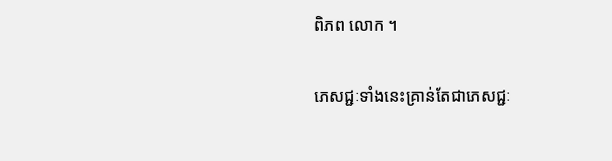ពិភព លោក ។

ភេសជ្ជៈទាំងនេះគ្រាន់តែជាភេសជ្ជៈ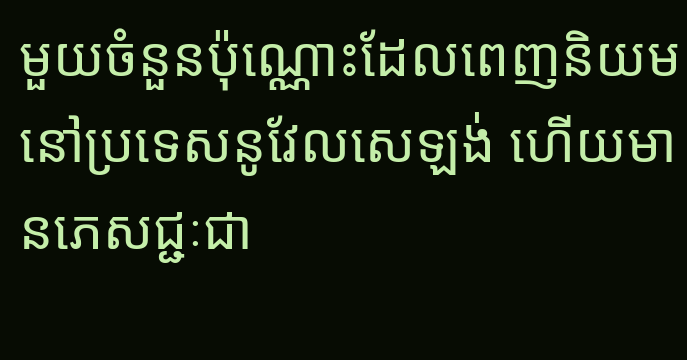មួយចំនួនប៉ុណ្ណោះដែលពេញនិយមនៅប្រទេសនូវែលសេឡង់ ហើយមានភេសជ្ជៈជា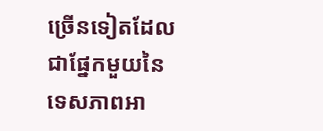ច្រើនទៀតដែលជាផ្នែកមួយនៃទេសភាពអា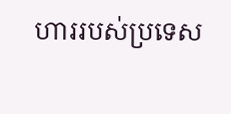ហាររបស់ប្រទេស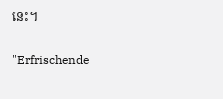នេះ។

"Erfrischende